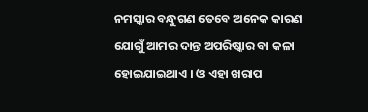ନମସ୍କାର ବନ୍ଧୁଗଣ ତେବେ ଅନେକ କାରଣ ଯୋଗୁଁ ଆମର ଦାନ୍ତ ଅପରିଷ୍କାର ବା କଳା ହୋଇଯାଇଥାଏ । ଓ ଏହା ଖରାପ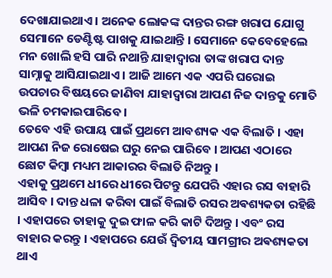ଦେଖାଯାଇଥାଏ । ଅନେକ ଲୋକଙ୍କ ଦାନ୍ତର ରଙ୍ଗ ଖରାପ ଯୋଗୁ ସେମାନେ ଡେଣ୍ଟିଷ୍ଟ ପାଖକୁ ଯାଇଥାନ୍ତି । ସେମାନେ କେବେହେଲେ ମନ ଖୋଲି ହସି ପାରି ନଥାନ୍ତି ଯାହାଦ୍ୱାରା ତାଙ୍କ ଖରାପ ଦାନ୍ତ ସାମ୍ନାକୁ ଆସିଯାଇଥାଏ । ଆଜି ଆମେ ଏକ ଏପରି ଘରୋଇ ଉପଚାର ବିଷୟରେ ଜାଣିବା ଯାହାଦ୍ୱାରା ଆପଣ ନିଜ ଦାନ୍ତକୁ ମୋତି ଭଳି ଚମକାଇପାରିବେ ।
ତେବେ ଏହି ଉପାୟ ପାଇଁ ପ୍ରଥମେ ଆବଶ୍ୟକ ଏକ ବିଲାତି । ଏହା ଆପଣ ନିଜ ରୋଷେଇ ଘରୁ ନେଇ ପାରିବେ । ଆପଣ ଏଠାରେ ଛୋଟ କିମ୍ବା ମଧ୍ୟମ ଆକାରର ବିଲାତି ନିଅନ୍ତୁ ।
ଏହାକୁ ପ୍ରଥମେ ଧୀରେ ଧୀରେ ପିଟନ୍ତୁ ଯେପରି ଏହାର ରସ ବାହାରି ଆସିବ । ଦାନ୍ତ ଧଳା କରିବା ପାଇଁ ବିଲାତି ରସର ଅଵଶ୍ୟକତା ରହିଛି । ଏହାପରେ ତାହାକୁ ଦୁଇ ଫାଳ କରି କାଟି ଦିଅନ୍ତୁ । ଏବଂ ରସ ବାହାର କରନ୍ତୁ । ଏହାପରେ ଯେଉଁ ଦ୍ୱିତୀୟ ସାମଗ୍ରୀର ଅଵଶ୍ୟକତା ଥାଏ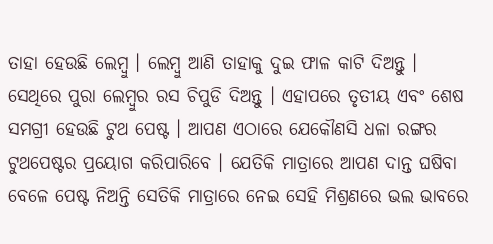ତାହା ହେଉଛି ଲେମ୍ବୁ । ଲେମ୍ବୁ ଆଣି ତାହାକୁ ଦୁଇ ଫାଳ କାଟି ଦିଅନ୍ତୁ ।
ସେଥିରେ ପୁରା ଲେମ୍ବୁର ରସ ଚିପୁଡି ଦିଅନ୍ତୁ । ଏହାପରେ ତୃତୀୟ ଏବଂ ଶେଷ ସମଗ୍ରୀ ହେଉଛି ଟୁଥ ପେଷ୍ଟ । ଆପଣ ଏଠାରେ ଯେକୌଣସି ଧଳା ରଙ୍ଗର ଟୁଥପେଷ୍ଟର ପ୍ରୟୋଗ କରିପାରିବେ । ଯେତିକି ମାତ୍ରାରେ ଆପଣ ଦାନ୍ତ ଘଷିବା ବେଳେ ପେଷ୍ଟ ନିଅନ୍ତି ସେତିକି ମାତ୍ରାରେ ନେଇ ସେହି ମିଶ୍ରଣରେ ଭଲ ଭାବରେ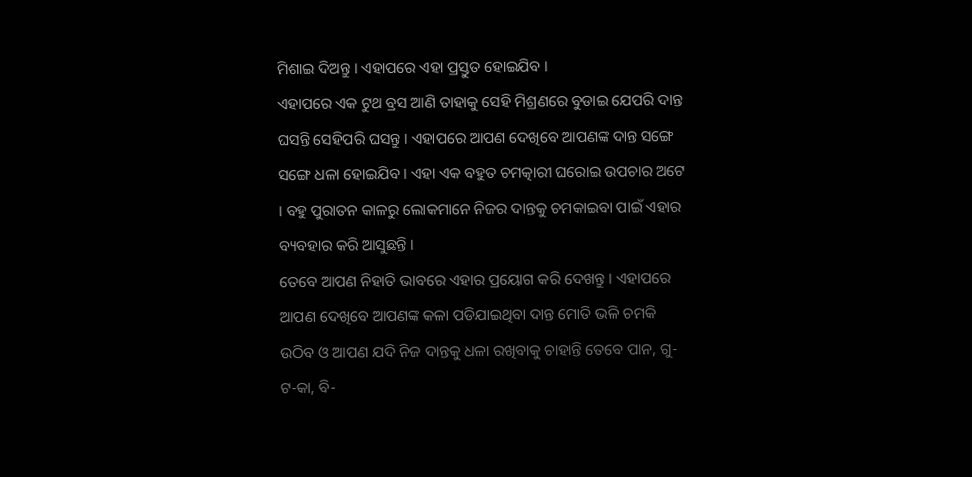ମିଶାଇ ଦିଅନ୍ତୁ । ଏହାପରେ ଏହା ପ୍ରସ୍ତୁତ ହୋଇଯିବ ।
ଏହାପରେ ଏକ ଟୁଥ ବ୍ରସ ଆଣି ତାହାକୁ ସେହି ମିଶ୍ରଣରେ ବୁଡାଇ ଯେପରି ଦାନ୍ତ ଘସନ୍ତି ସେହିପରି ଘସନ୍ତୁ । ଏହାପରେ ଆପଣ ଦେଖିବେ ଆପଣଙ୍କ ଦାନ୍ତ ସଙ୍ଗେ ସଙ୍ଗେ ଧଳା ହୋଇଯିବ । ଏହା ଏକ ବହୁତ ଚମତ୍କାରୀ ଘରୋଇ ଉପଚାର ଅଟେ । ବହୁ ପୁରାତନ କାଳରୁ ଲୋକମାନେ ନିଜର ଦାନ୍ତକୁ ଚମକାଇବା ପାଇଁ ଏହାର ବ୍ୟବହାର କରି ଆସୁଛନ୍ତି ।
ତେବେ ଆପଣ ନିହାତି ଭାବରେ ଏହାର ପ୍ରୟୋଗ କରି ଦେଖନ୍ତୁ । ଏହାପରେ ଆପଣ ଦେଖିବେ ଆପଣଙ୍କ କଳା ପଡିଯାଇଥିବା ଦାନ୍ତ ମୋତି ଭଳି ଚମକି ଉଠିବ ଓ ଆପଣ ଯଦି ନିଜ ଦାନ୍ତକୁ ଧଳା ରଖିବାକୁ ଚାହାନ୍ତି ତେବେ ପାନ, ଗୁ-ଟ-କା, ବି-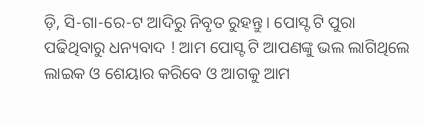ଡ଼ି, ସି-ଗା-ରେ-ଟ ଆଦିରୁ ନିବୃତ ରୁହନ୍ତୁ । ପୋସ୍ଟ ଟି ପୁରା ପଢିଥିବାରୁ ଧନ୍ୟବାଦ ! ଆମ ପୋସ୍ଟ ଟି ଆପଣଙ୍କୁ ଭଲ ଲାଗିଥିଲେ ଲାଇକ ଓ ଶେୟାର କରିବେ ଓ ଆଗକୁ ଆମ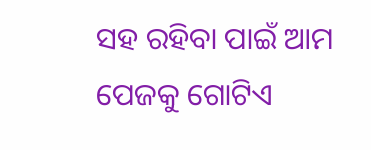ସହ ରହିବା ପାଇଁ ଆମ ପେଜକୁ ଗୋଟିଏ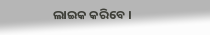ଲାଇକ କରିବେ ।